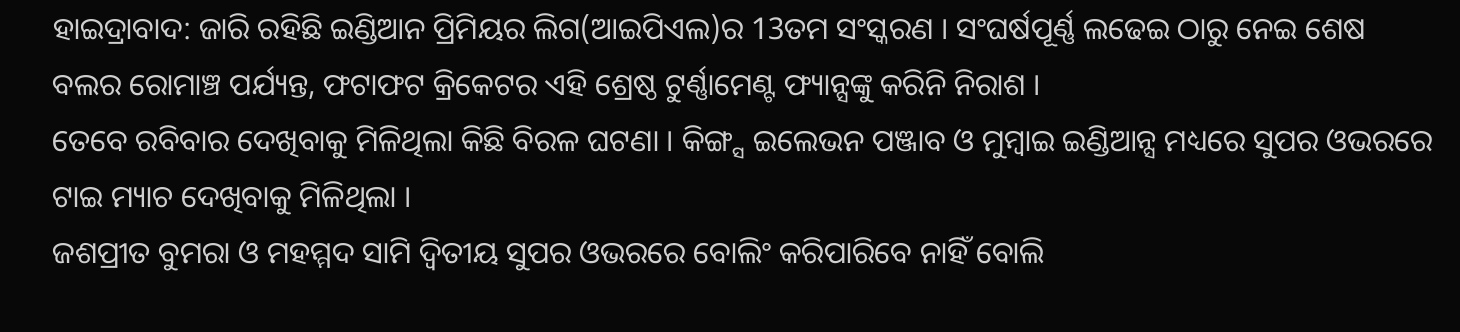ହାଇଦ୍ରାବାଦ: ଜାରି ରହିଛି ଇଣ୍ଡିଆନ ପ୍ରିମିୟର ଲିଗ(ଆଇପିଏଲ)ର 13ତମ ସଂସ୍କରଣ । ସଂଘର୍ଷପୂର୍ଣ୍ଣ ଲଢେଇ ଠାରୁ ନେଇ ଶେଷ ବଲର ରୋମାଞ୍ଚ ପର୍ଯ୍ୟନ୍ତ, ଫଟାଫଟ କ୍ରିକେଟର ଏହି ଶ୍ରେଷ୍ଠ ଟୁର୍ଣ୍ଣାମେଣ୍ଟ ଫ୍ୟାନ୍ସଙ୍କୁ କରିନି ନିରାଶ ।
ତେବେ ରବିବାର ଦେଖିବାକୁ ମିଳିଥିଲା କିଛି ବିରଳ ଘଟଣା । କିଙ୍ଗ୍ସ ଇଲେଭନ ପଞ୍ଜାବ ଓ ମୁମ୍ବାଇ ଇଣ୍ଡିଆନ୍ସ ମଧ୍ୟରେ ସୁପର ଓଭରରେ ଟାଇ ମ୍ୟାଚ ଦେଖିବାକୁ ମିଳିଥିଲା ।
ଜଶପ୍ରୀତ ବୁମରା ଓ ମହମ୍ମଦ ସାମି ଦ୍ବିତୀୟ ସୁପର ଓଭରରେ ବୋଲିଂ କରିପାରିବେ ନାହିଁ ବୋଲି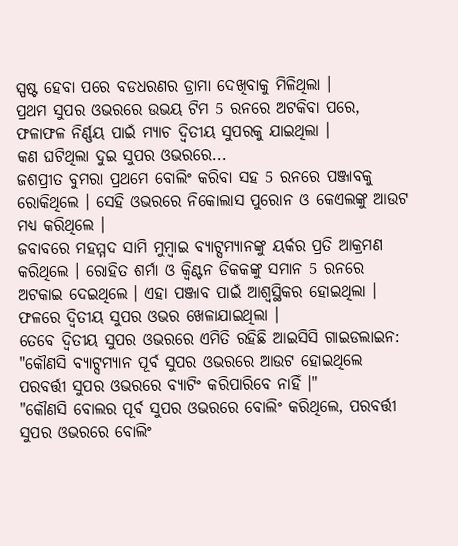ସ୍ପଷ୍ଟ ହେବା ପରେ ବଡଧରଣର ଡ୍ରାମା ଦେଖିବାକୁ ମିଳିଥିଲା ।
ପ୍ରଥମ ସୁପର ଓଭରରେ ଉଭୟ ଟିମ 5 ରନରେ ଅଟକିବା ପରେ, ଫଳାଫଳ ନିର୍ଣ୍ଣୟ ପାଇଁ ମ୍ୟାଚ ଦ୍ବିତୀୟ ସୁପରକୁ ଯାଇଥିଲା ।
କଣ ଘଟିଥିଲା ଦୁଇ ସୁପର ଓଭରରେ...
ଜଶପ୍ରୀତ ବୁମରା ପ୍ରଥମେ ବୋଲିଂ କରିବା ସହ 5 ରନରେ ପଞ୍ଜାବକୁ ରୋକିଥିଲେ । ସେହି ଓଭରରେ ନିକୋଲାସ ପୁରୋନ ଓ କେଏଲଙ୍କୁ ଆଉଟ ମଧ୍ୟ କରିଥିଲେ ।
ଜବାବରେ ମହମ୍ମଦ ସାମି ମୁମ୍ବାଇ ବ୍ୟାଟ୍ସମ୍ୟାନଙ୍କୁ ୟର୍କର ପ୍ରତି ଆକ୍ରମଣ କରିଥିଲେ । ରୋହିତ ଶର୍ମା ଓ କ୍ବିଣ୍ଟନ ଡିକକଙ୍କୁ ସମାନ 5 ରନରେ ଅଟକାଇ ଦେଇଥିଲେ । ଏହା ପଞ୍ଜାବ ପାଇଁ ଆଶ୍ବସ୍ଥିକର ହୋଇଥିଲା ।
ଫଳରେ ଦ୍ବିତୀୟ ସୁପର ଓଭର ଖେଳାଯାଇଥିଲା ।
ତେବେ ଦ୍ବିତୀୟ ସୁପର ଓଭରରେ ଏମିତି ରହିଛି ଆଇସିସି ଗାଇଡଲାଇନ:
"କୌଣସି ବ୍ୟାଟ୍ସମ୍ୟାନ ପୂର୍ବ ସୁପର ଓଭରରେ ଆଉଟ ହୋଇଥିଲେ ପରବର୍ତ୍ତୀ ସୁପର ଓଭରରେ ବ୍ୟାଟିଂ କରିପାରିବେ ନାହିଁ ।"
"କୌଣସି ବୋଲର ପୂର୍ବ ସୁପର ଓଭରରେ ବୋଲିଂ କରିଥିଲେ, ପରବର୍ତ୍ତୀ ସୁପର ଓଭରରେ ବୋଲିଂ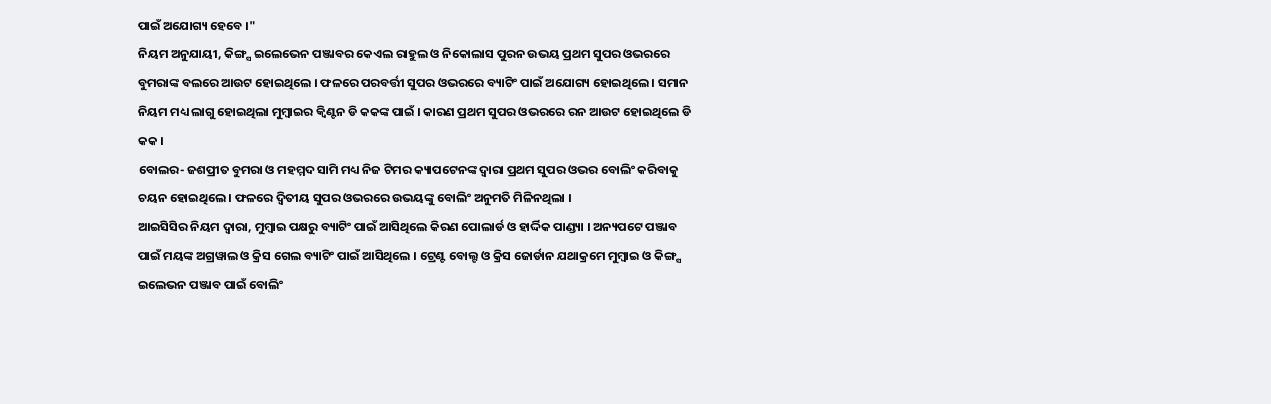ପାଇଁ ଅଯୋଗ୍ୟ ହେବେ ।"
ନିୟମ ଅନୁଯାୟୀ, କିଙ୍ଗ୍ସ ଇଲେଭେନ ପଞ୍ଜାବର କେଏଲ ରାହୁଲ ଓ ନିକୋଲାସ ପୁରନ ଉଭୟ ପ୍ରଥମ ସୁପର ଓଭରରେ ବୁମରାଙ୍କ ବଲରେ ଆଉଟ ହୋଇଥିଲେ । ଫଳରେ ପରବର୍ତ୍ତୀ ସୁପର ଓଭରରେ ବ୍ୟାଟିଂ ପାଇଁ ଅଯୋଗ୍ୟ ହୋଇଥିଲେ । ସମାନ ନିୟମ ମଧ୍ୟ ଲାଗୁ ହୋଇଥିଲା ମୁମ୍ବାଇର କ୍ବିଣ୍ଟନ ଡି କକଙ୍କ ପାଇଁ । କାରଣ ପ୍ରଥମ ସୁପର ଓଭରରେ ରନ ଆଉଟ ହୋଇଥିଲେ ଡି କକ ।
ବୋଲର- ଜଶପ୍ରୀତ ବୁମରା ଓ ମହମ୍ମଦ ସାମି ମଧ୍ୟ ନିଜ ଟିମର କ୍ୟାପଟେନଙ୍କ ଦ୍ବାରା ପ୍ରଥମ ସୁପର ଓଭର ବୋଲିଂ କରିବାକୁ ଚୟନ ହୋଇଥିଲେ । ଫଳରେ ଦ୍ବିତୀୟ ସୁପର ଓଭରରେ ଉଭୟଙ୍କୁ ବୋଲିଂ ଅନୁମତି ମିଳିନଥିଲା ।
ଆଇସିସିର ନିୟମ ଦ୍ବାରା, ମୁମ୍ବାଇ ପକ୍ଷରୁ ବ୍ୟାଟିଂ ପାଇଁ ଆସିଥିଲେ କିରଣ ପୋଲାର୍ଡ ଓ ହାର୍ଦ୍ଦିକ ପାଣ୍ଡ୍ୟା । ଅନ୍ୟପଟେ ପଞ୍ଜାବ ପାଇଁ ମୟଙ୍କ ଅଗ୍ରୱାଲ ଓ କ୍ରିସ ଗେଲ ବ୍ୟାଟିଂ ପାଇଁ ଆସିଥିଲେ । ଟ୍ରେଣ୍ଟ ବୋଲ୍ଟ ଓ କ୍ରିସ ଜୋର୍ଡାନ ଯଥାକ୍ରମେ ମୁମ୍ବାଇ ଓ କିଙ୍ଗ୍ସ ଇଲେଭନ ପଞ୍ଜାବ ପାଇଁ ବୋଲିଂ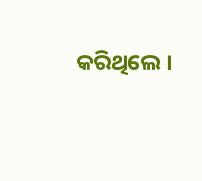କରିଥିଲେ ।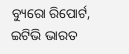ବ୍ୟୁରୋ ରିପୋର୍ଟ, ଇଟିଭି ଭାରତ